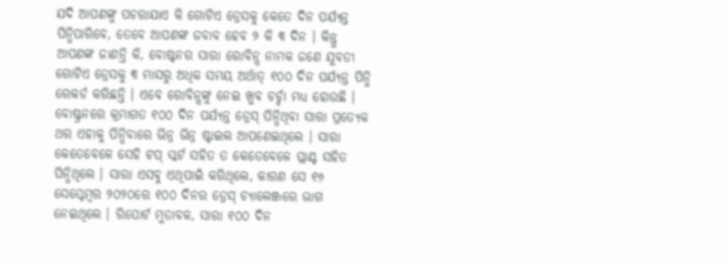ଯଦି ଆପଣଙ୍କୁ ପଚରାଯାଏ କି ଗୋଟିଏ ଡ୍ରେସକୁ କେତେ ଦିନ ପର୍ଯ୍ୟନ୍ତ ପିନ୍ଧିପାରିବେ, ତେବେ ଆପଣଙ୍କ ଜବାବ ହେବ ୨ କି ୩ ଦିନ । କିନ୍ତୁ ଆପଣଙ୍କ ଜାଣନ୍ତି କି, ବୋଷ୍ଟନର ସାରା ରୋବିନ୍ସ ନାମକ ଜଣେ ଯୁବତୀ ଗୋଟିଏ ଡ୍ରେସକୁ ୩ ମାସରୁ ଅଧିକ ସମୟ ଅର୍ଥାତ୍ ୧୦୦ ଦିନ ପର୍ଯ୍ୟନ୍ତ ପିନ୍ଧି ରେକର୍ଡ କରିଛନ୍ତି । ଏବେ ରୋବିନ୍ସଙ୍କୁ ନେଇ ଖୁବ ଚର୍ଚ୍ଚା ମଧ୍ୟ ହୋଉଛି ।
ବୋଷ୍ଟ୍ରନରେ କ୍ରମାଗତ ୧୦୦ ଦିନ ପର୍ଯ୍ୟନ୍ତ ଡ୍ରେସ୍ ପିନ୍ଧିଥିବା ସାରା ପ୍ରତ୍ୟେକ ଥର ଏହାକୁ ପିନ୍ଧିବାରେ ଭିନ୍ନ ଭିନ୍ନ ଷ୍ଟାଇଲ ଆପଣେଇଥିଲେ । ସାରା କେତେବେଳେ ସେହି ଟପ୍ ସ୍କର୍ଟ ସହିତ ତ କେତେବେଳେ ପ୍ଲାଣ୍ଟ ସହିତ ପିନ୍ଧିଥିଲେ । ସାରା ଏସବୁ ଏଥିପାଇଁ କରିଥିଲେ, କାରଣ ସେ ୧୬ ସେପ୍ଟେମ୍ବର ୨୦୨୦ରେ ୧୦୦ ଦିନର ଡ୍ରେସ୍ ଚ୍ୟାଲେଞ୍ଜରେ ଭାଗ ନେଇଥିଲେ । ରିପୋର୍ଟ ମୁତାବକ, ସାରା ୧୦୦ ଦିନ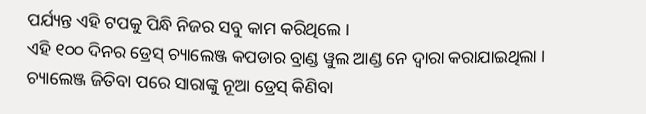ପର୍ଯ୍ୟନ୍ତ ଏହି ଟପକୁ ପିନ୍ଧି ନିଜର ସବୁ କାମ କରିଥିଲେ ।
ଏହି ୧୦୦ ଦିନର ଡ୍ରେସ୍ ଚ୍ୟାଲେଞ୍ଜ କପଡାର ବ୍ରାଣ୍ଡ ୱୁଲ ଆଣ୍ଡ ନେ ଦ୍ୱାରା କରାଯାଇଥିଲା । ଚ୍ୟାଲେଞ୍ଜ ଜିତିବା ପରେ ସାରାଙ୍କୁ ନୂଆ ଡ୍ରେସ୍ କିଣିବା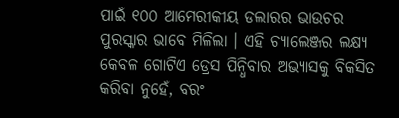ପାଇଁ ୧୦୦ ଆମେରୀକୀୟ ଡଲାରର ଭାଉଚର ପୁରସ୍କାର ଭାବେ ମିଳିଲା । ଏହି ଚ୍ୟାଲେଞ୍ଜର ଲକ୍ଷ୍ୟ କେବଳ ଗୋଟିଏ ଡ୍ରେସ ପିନ୍ଧିବାର ଅଭ୍ୟାସକୁ ବିକସିତ କରିବା ନୁହେଁ, ବରଂ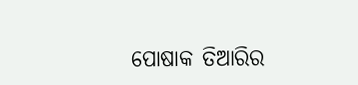ପୋଷାକ ତିଆରିର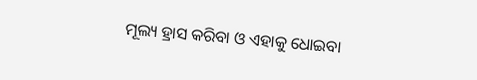ମୂଲ୍ୟ ହ୍ରାସ କରିବା ଓ ଏହାକୁ ଧୋଇବା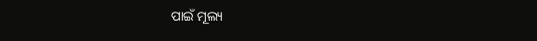ପାଇଁ ମୂଲ୍ୟ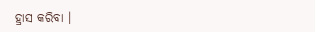ହ୍ରାସ କରିବା ।